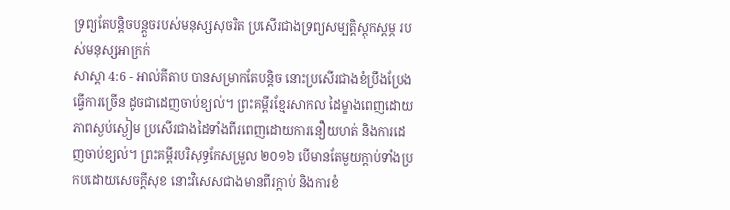ទ្រព្យតែបន្តិចបន្តួចរបស់មនុស្សសុចរិត ប្រសើរជាងទ្រព្យសម្បត្តិស្ដុកស្ដម្ភ របស់មនុស្សអាក្រក់
សាស្តា 4:6 - អាល់គីតាប បានសម្រាកតែបន្តិច នោះប្រសើរជាងខំប្រឹងប្រែងធ្វើការច្រើន ដូចជាដេញចាប់ខ្យល់។ ព្រះគម្ពីរខ្មែរសាកល ដៃម្ខាងពេញដោយភាពស្ងប់ស្ងៀម ប្រសើរជាងដៃទាំងពីរពេញដោយការនឿយហត់ និងការដេញចាប់ខ្យល់។ ព្រះគម្ពីរបរិសុទ្ធកែសម្រួល ២០១៦ បើមានតែមួយក្តាប់ទាំងប្រកបដោយសេចក្ដីសុខ នោះវិសេសជាងមានពីរក្តាប់ និងការខំ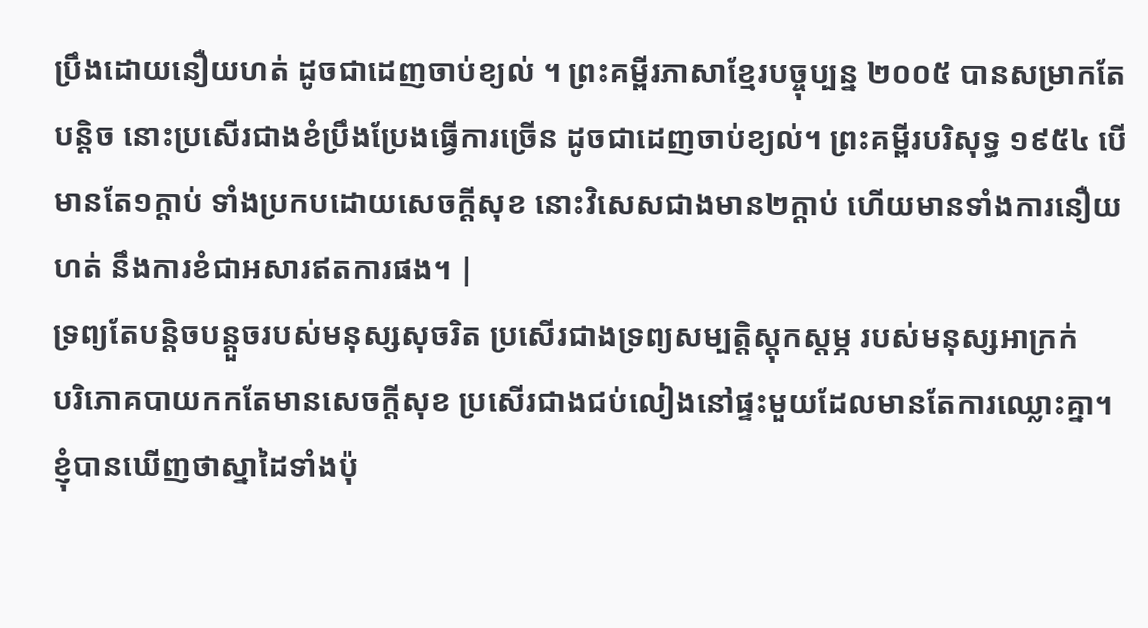ប្រឹងដោយនឿយហត់ ដូចជាដេញចាប់ខ្យល់ ។ ព្រះគម្ពីរភាសាខ្មែរបច្ចុប្បន្ន ២០០៥ បានសម្រាកតែបន្តិច នោះប្រសើរជាងខំប្រឹងប្រែងធ្វើការច្រើន ដូចជាដេញចាប់ខ្យល់។ ព្រះគម្ពីរបរិសុទ្ធ ១៩៥៤ បើមានតែ១ក្តាប់ ទាំងប្រកបដោយសេចក្ដីសុខ នោះវិសេសជាងមាន២ក្តាប់ ហើយមានទាំងការនឿយហត់ នឹងការខំជាអសារឥតការផង។ |
ទ្រព្យតែបន្តិចបន្តួចរបស់មនុស្សសុចរិត ប្រសើរជាងទ្រព្យសម្បត្តិស្ដុកស្ដម្ភ របស់មនុស្សអាក្រក់
បរិភោគបាយកកតែមានសេចក្ដីសុខ ប្រសើរជាងជប់លៀងនៅផ្ទះមួយដែលមានតែការឈ្លោះគ្នា។
ខ្ញុំបានឃើញថាស្នាដៃទាំងប៉ុ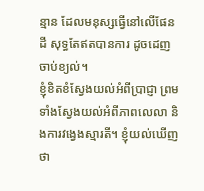ន្មាន ដែលមនុស្សធ្វើនៅលើផែនដី សុទ្ធតែឥតបានការ ដូចដេញចាប់ខ្យល់។
ខ្ញុំខិតខំស្វែងយល់អំពីប្រាជ្ញា ព្រមទាំងស្វែងយល់អំពីភាពលេលា និងការវង្វេងស្មារតី។ ខ្ញុំយល់ឃើញថា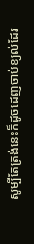សូម្បីតែត្រង់នេះក៏ដូចដេញចាប់ខ្យល់ដែរ